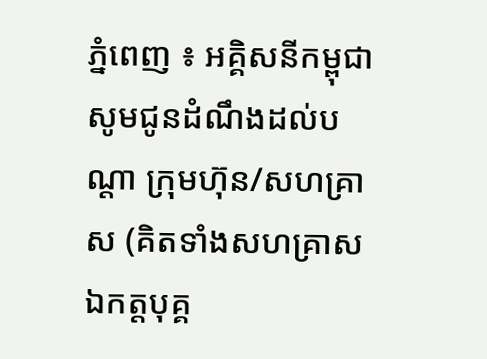ភ្នំពេញ ៖ អគ្គិសនីកម្ពុជា សូមជូនដំណឹងដល់បណ្តា ក្រុមហ៊ុន/សហគ្រាស (គិតទាំងសហគ្រាសឯកត្តបុគ្គ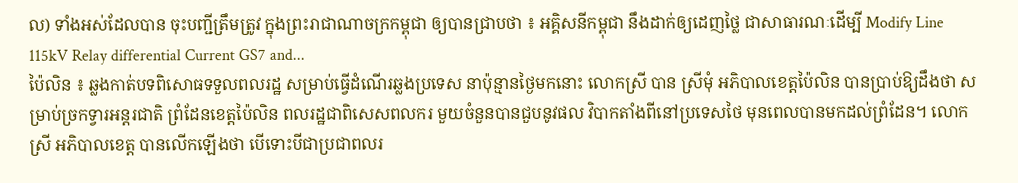ល) ទាំងអស់ដែលបាន ចុះបញ្ជីត្រឹមត្រូវ ក្នុងព្រះរាជាណាចក្រកម្ពុជា ឲ្យបានជ្រាបថា ៖ អគ្គិសនីកម្ពុជា នឹងដាក់ឲ្យដេញថ្លៃ ជាសាធារណៈដើម្បី Modify Line 115kV Relay differential Current GS7 and...
ប៉ៃលិន ៖ ឆ្លងកាត់បទពិសោធទទួលពលរដ្ឋ សម្រាប់ធ្វើដំណើរឆ្លងប្រទេស នាប៉ុន្មានថ្ងៃមកនោះ លោកស្រី បាន ស្រីមុំ អភិបាលខេត្តប៉ៃលិន បានប្រាប់ឱ្យដឹងថា សម្រាប់ច្រកទ្វារអន្តរជាតិ ព្រំដែនខេត្តប៉ៃលិន ពលរដ្ឋជាពិសេសពលករ មួយចំនួនបានជួបនូវផល វិបាកតាំងពីនៅប្រទេសថៃ មុនពេលបានមកដល់ព្រំដែន។ លោកស្រី អភិបាលខេត្ត បានលើកឡើងថា បើទោះបីជាប្រជាពលរ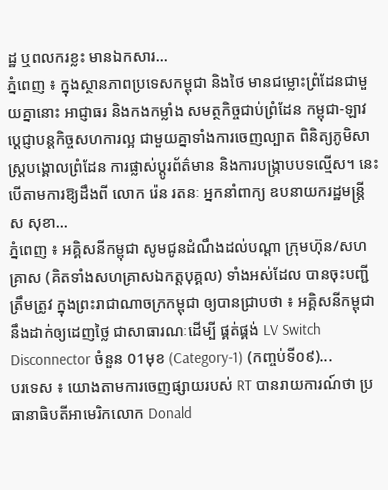ដ្ឋ ឬពលករខ្លះ មានឯកសារ...
ភ្នំពេញ ៖ ក្នុងស្ថានភាពប្រទេសកម្ពុជា និងថៃ មានជម្លោះព្រំដែនជាមួយគ្នានោះ អាជ្ញាធរ និងកងកម្លាំង សមត្ថកិច្ចជាប់ព្រំដែន កម្ពុជា-ឡាវ ប្ដេជ្ញាបន្តកិច្ចសហការល្អ ជាមួយគ្នាទាំងការចេញល្បាត ពិនិត្យភូមិសាស្រ្តបង្គោលព្រំដែន ការផ្លាស់ប្ដូរព័ត៌មាន និងការបង្ក្រាបបទល្មើស។ នេះបើតាមការឱ្យដឹងពី លោក រ៉េន រតនៈ អ្នកនាំពាក្យ ឧបនាយករដ្ឋមន្ដ្រី ស សុខា...
ភ្នំពេញ ៖ អគ្គិសនីកម្ពុជា សូមជូនដំណឹងដល់បណ្តា ក្រុមហ៊ុន/សហគ្រាស (គិតទាំងសហគ្រាសឯកត្តបុគ្គល) ទាំងអស់ដែល បានចុះបញ្ជីត្រឹមត្រូវ ក្នុងព្រះរាជាណាចក្រកម្ពុជា ឲ្យបានជ្រាបថា ៖ អគ្គិសនីកម្ពុជា នឹងដាក់ឲ្យដេញថ្លៃ ជាសាធារណៈដើម្បី ផ្គត់ផ្គង់ LV Switch Disconnector ចំនួន 01មុខ (Category-1) (កញ្ចប់ទី០៩)...
បរទេស ៖ យោងតាមការចេញផ្សាយរបស់ RT បានរាយការណ៍ថា ប្រធានាធិបតីអាមេរិកលោក Donald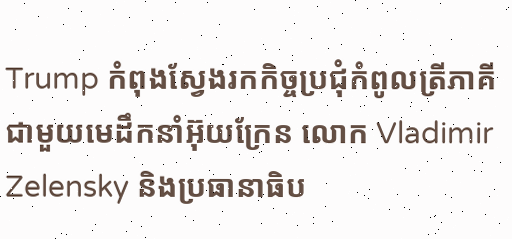Trump កំពុងស្វែងរកកិច្ចប្រជុំកំពូលត្រីភាគី ជាមួយមេដឹកនាំអ៊ុយក្រែន លោក Vladimir Zelensky និងប្រធានាធិប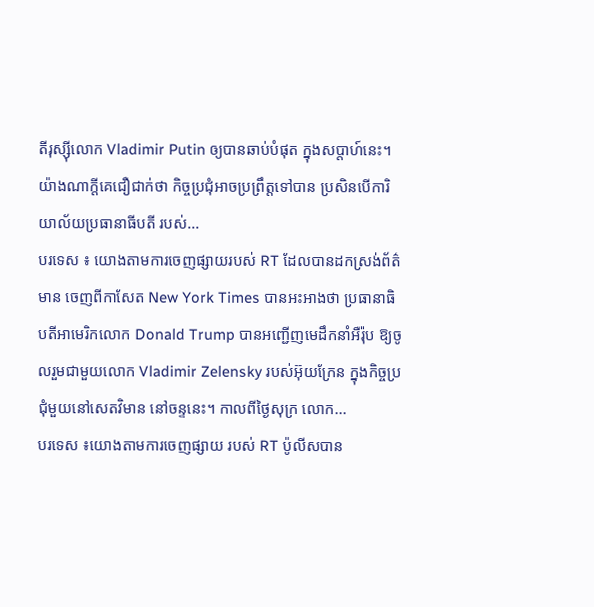តីរុស្ស៊ីលោក Vladimir Putin ឲ្យបានឆាប់បំផុត ក្នុងសប្តាហ៍នេះ។ យ៉ាងណាក្តីគេជឿជាក់ថា កិច្ចប្រជុំអាចប្រព្រឹត្តទៅបាន ប្រសិនបើការិយាល័យប្រធានាធីបតី របស់...
បរទេស ៖ យោងតាមការចេញផ្សាយរបស់ RT ដែលបានដកស្រង់ព័ត៌មាន ចេញពីកាសែត New York Times បានអះអាងថា ប្រធានាធិបតីអាមេរិកលោក Donald Trump បានអញ្ជើញមេដឹកនាំអឺរ៉ុប ឱ្យចូលរួមជាមួយលោក Vladimir Zelensky របស់អ៊ុយក្រែន ក្នុងកិច្ចប្រជុំមួយនៅសេតវិមាន នៅចន្ទនេះ។ កាលពីថ្ងៃសុក្រ លោក...
បរទេស ៖យោងតាមការចេញផ្សាយ របស់ RT ប៉ូលីសបាន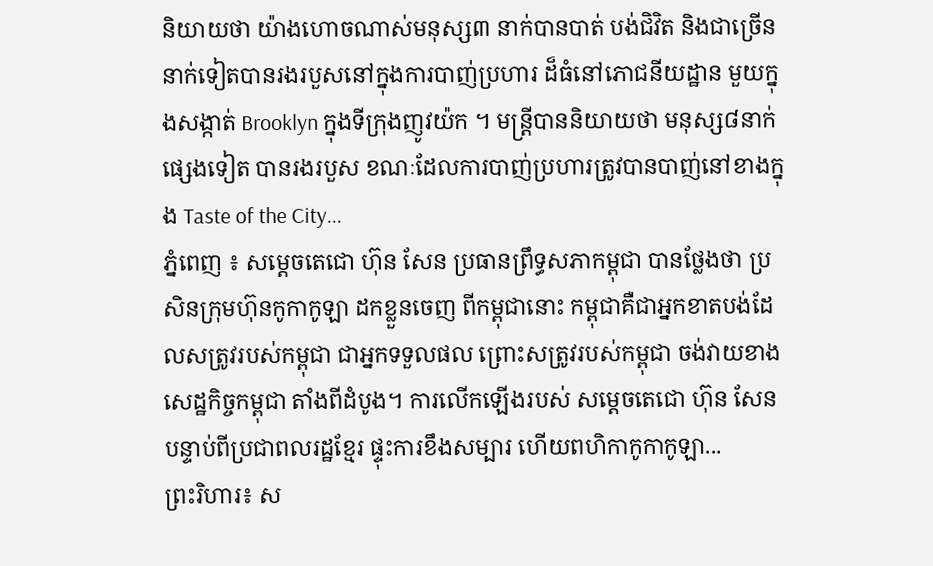និយាយថា យ៉ាងហោចណាស់មនុស្ស៣ នាក់បានបាត់ បង់ជិវិត និងជាច្រើននាក់ទៀតបានរងរបួសនៅក្នុងការបាញ់ប្រហារ ដ៏ធំនៅភោជនីយដ្ឋាន មួយក្នុងសង្កាត់ Brooklyn ក្នុងទីក្រុងញូវយ៉ក ។ មន្ត្រីបាននិយាយថា មនុស្ស៨នាក់ផ្សេងទៀត បានរងរបួស ខណៈដែលការបាញ់ប្រហារត្រូវបានបាញ់នៅខាងក្នុង Taste of the City...
ភ្នំពេញ ៖ សម្តេចតេជោ ហ៊ុន សែន ប្រធានព្រឹទ្ធសភាកម្ពុជា បានថ្លែងថា ប្រសិនក្រុមហ៊ុនកូកាកូឡា ដកខ្លួនចេញ ពីកម្ពុជានោះ កម្ពុជាគឺជាអ្នកខាតបង់ដែលសត្រូវរបស់កម្ពុជា ជាអ្នកទទួលផល ព្រោះសត្រូវរបស់កម្ពុជា ចង់វាយខាងសេដ្ឋកិច្ចកម្ពុជា តាំងពីដំបូង។ ការលេីកឡេីងរបស់ សម្តេចតេជោ ហ៊ុន សែន បន្ទាប់ពីប្រជាពលរដ្ឋខ្មែរ ផ្ទុះការខឹងសម្បារ ហើយពហិកាកូកាកូឡា...
ព្រះរិហារ៖ ស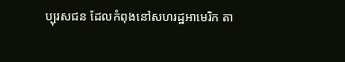ប្បុរសជន ដែលកំពុងនៅសហរដ្ឋអាមេរិក តា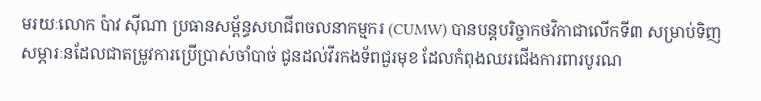មរយៈលោក ប៉ាវ ស៊ីណា ប្រធានសម្ព័ន្ធសហជីពចលនាកម្មករ (CUMW) បានបន្តបរិច្ចាកថវិកាជាលើកទី៣ សម្រាប់ទិញសម្ភារៈនដែលជាតម្រូវការប្រើប្រាស់ចាំបាច់ ជូនដល់វីរកងទ័ពជួរមុខ ដែលកំពុងឈរជើងការពារបូរណ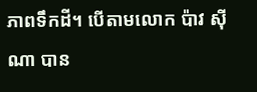ភាពទឹកដី។ បើតាមលោក ប៉ាវ ស៊ីណា បាន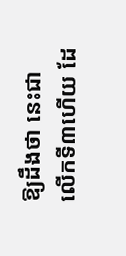ឱ្យដឹងថា នេះជាលើកទី៣ហើយ ដែ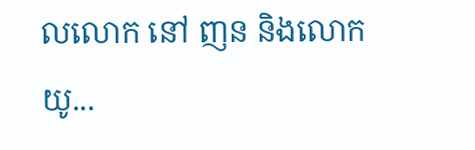លលោក នៅ ញន និងលោក យូ...